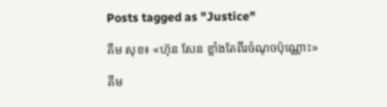Posts tagged as "Justice"

គឹម សុខ៖ «ហ៊ុន សែន ខ្លាំងតែពីរចំណុចប៉ុណ្ណោះ»

គឹម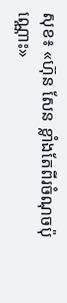សុខ៖ «ហ៊ុន សែន ខ្លាំងតែពីរចំណុចប៉ុណ្ណោះ»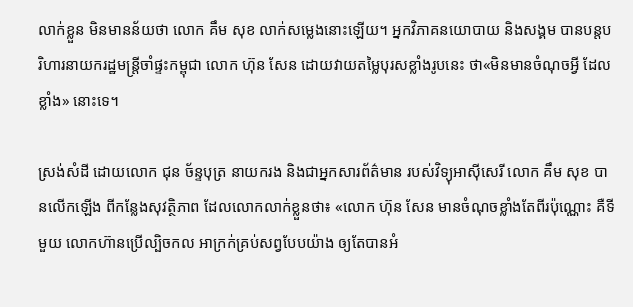លាក់ខ្លួន មិនមានន័យថា លោក គឹម សុខ លាក់សម្លេងនោះឡើយ។ អ្នកវិភាគនយោបាយ និងសង្គម បានបន្តបរិហារនាយករដ្ឋមន្ត្រីចាំផ្ទះកម្ពុជា លោក ហ៊ុន សែន ដោយវាយតម្លៃបុរសខ្លាំងរូបនេះ ថា«មិនមានចំណុចអ្វី ដែលខ្លាំង» នោះទេ។

ស្រង់សំដី ដោយលោក ជុន ច័ន្ទបុត្រ នាយករង និងជាអ្នកសារព័ត៌មាន របស់វិទ្យុអាស៊ីសេរី លោក គឹម សុខ បានលើកឡើង ពីកន្លែងសុវត្ថិភាព ដែលលោកលាក់ខ្លួនថា៖ «លោក ហ៊ុន សែន មានចំណុចខ្លាំងតែពីរប៉ុណ្ណោះ គឺទីមួយ លោកហ៊ានប្រើល្បិចកល អាក្រក់គ្រប់សព្វបែបយ៉ាង ឲ្យតែបានអំ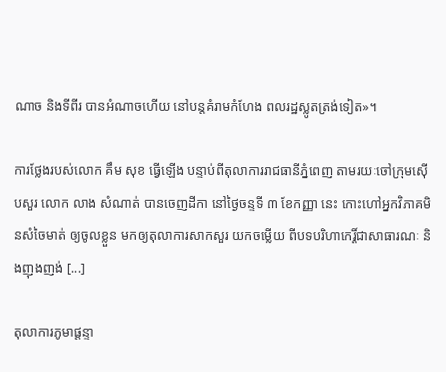ណាច និងទីពីរ បានអំណាចហើយ នៅបន្តគំរាមកំហែង ពលរដ្ឋស្លូតត្រង់ទៀត»។

ការថ្លែងរបស់លោក គឹម សុខ ធ្វើឡើង បន្ទាប់ពីតុលាការរាជធានីភ្នំពេញ តាមរយៈចៅក្រុមស៊ើបសួរ លោក លាង សំណាត់ បានចេញដីកា នៅថ្ងៃចន្ទទី ៣ ខែកញ្ញា នេះ កោះហៅអ្នកវិភាគមិនសំចៃមាត់ ឲ្យចូលខ្លួន មកឲ្យតុលាការសាកសួរ យកចម្លើយ ពីបទបរិហាកេរ្តិ៍ជាសាធារណៈ និងញុងញង់ [...]

តុលាការភូមាផ្ដន្ទា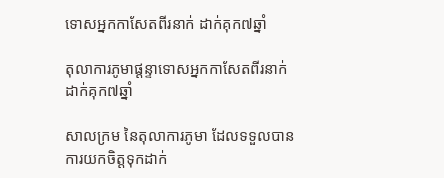ទោសអ្នកកាសែតពីរនាក់ ដាក់គុក៧ឆ្នាំ

តុលាការភូមាផ្ដន្ទាទោសអ្នកកាសែតពីរនាក់ ដាក់គុក៧ឆ្នាំ

សាលក្រម នៃតុលាការភូមា ដែលទទួលបានការយកចិត្តទុកដាក់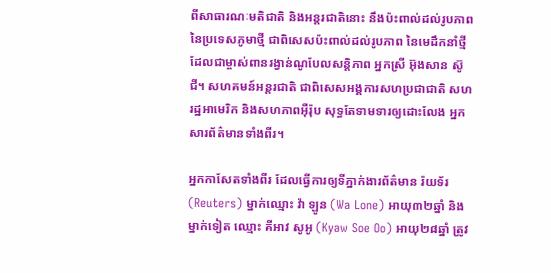ពីសាធារណៈមតិជាតិ និងអន្តរជាតិនោះ នឹងប៉ះពាល់ដល់រូបភាព នៃប្រទេសភូមាថ្មី ជាពិសេសប៉ះពាល់ដល់រូបភាព នៃមេដឹកនាំថ្មី ដែលជាម្ចាស់ពានរង្វាន់ណូបែលសន្តិភាព អ្នកស្រី អ៊ុងសាន ស៊ូជី។ សហគមន៍អន្តរជាតិ ជាពិសេសអង្គការសហប្រជាជាតិ សហរដ្ឋអាមេរិក និងសហភាពអ៊ឺរ៉ុប សុទ្ធតែទាមទារឲ្យដោះលែង អ្នកសារព័ត៌មានទាំងពីរ។

អ្នកកាសែតទាំងពីរ ដែលធ្វើការឲ្យទីភ្នាក់ងារព័ត៌មាន រ៉យទ័រ (Reuters) ម្នាក់ឈ្មោះ វ៉ា ឡូន (Wa Lone) អាយុ៣២ឆ្នាំ និងម្នាក់ទៀត ឈ្មោះ គីអាវ សូអូ (Kyaw Soe Oo) អាយុ២៨ឆ្នាំ ត្រូវ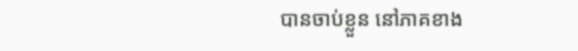បានចាប់ខ្លួន នៅភាគខាង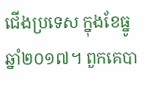ជើងប្រទេស ក្នុងខែធ្នូ ឆ្នាំ២០១៧។ ពួកគេបា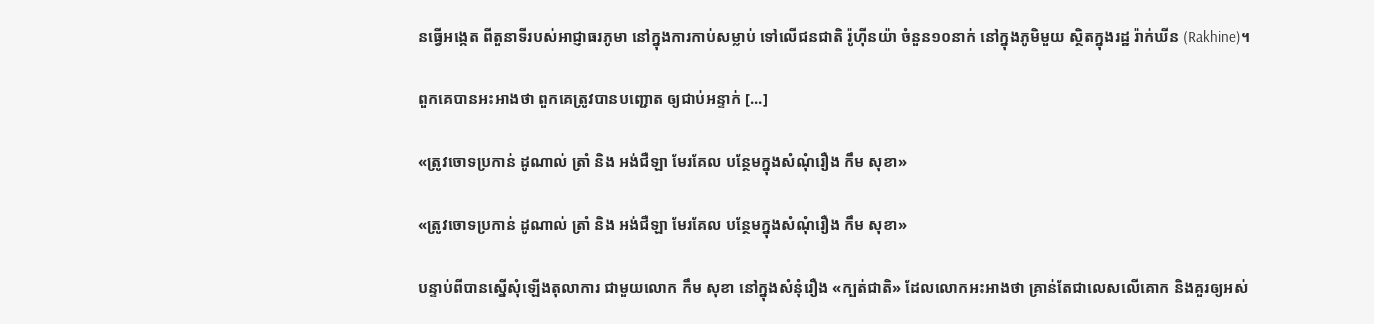នធ្វើអង្កេត ពីតួនាទីរបស់អាជ្ញាធរភូមា នៅក្នុងការកាប់សម្លាប់ ទៅលើជនជាតិ រ៉ូហ៊ីនយ៉ា ចំនួន១០នាក់ នៅក្នុងភូមិមួយ ស្ថិតក្នុងរដ្ឋ រ៉ាក់ឃីន (Rakhine)។

ពួកគេបានអះអាងថា ពួកគេត្រូវបានបញ្ជោត ឲ្យជាប់អន្ទាក់ [...]

«ត្រូវចោទប្រកាន់ ដូណាល់ ត្រាំ និង អង់ជឺឡា មែរគែល បន្ថែមក្នុងសំណុំរឿង កឹម សុខា»

«ត្រូវចោទប្រកាន់ ដូណាល់ ត្រាំ និង អង់ជឺឡា មែរគែល បន្ថែមក្នុងសំណុំរឿង កឹម សុខា»

បន្ទាប់ពីបានស្នើសុំឡើងតុលាការ ជាមួយលោក កឹម សុខា នៅក្នុងសំនុំរឿង «ក្បត់ជាតិ» ដែលលោកអះអាងថា គ្រាន់តែជាលេសលើគោក និងគួរឲ្យអស់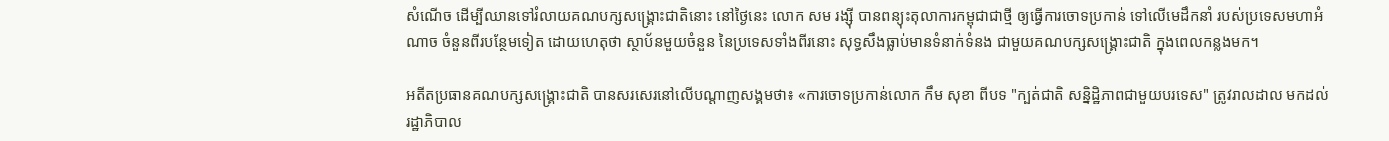សំណើច ដើម្បីឈានទៅរំលាយគណបក្សសង្គ្រោះជាតិនោះ នៅថ្ងៃនេះ លោក សម រង្ស៊ី បានពន្យុះតុលាការកម្ពុជាជាថ្មី ឲ្យធ្វើការចោទប្រកាន់ ទៅលើមេដឹកនាំ របស់ប្រទេសមហាអំណាច ចំនួនពីរបន្ថែមទៀត ដោយហេតុថា ស្ថាប័នមួយចំនួន នៃប្រទេសទាំងពីរនោះ សុទ្ធសឹងធ្លាប់មានទំនាក់ទំនង ជាមួយគណបក្សសង្គ្រោះជាតិ ក្នុងពេលកន្លងមក។

អតីតប្រធានគណបក្សសង្គ្រោះជាតិ បានសរសេរនៅលើបណ្ដាញសង្គមថា៖ «ការចោទប្រកាន់លោក កឹម សុខា ពីបទ "ក្បត់ជាតិ សន្និដ្ឋិភាពជាមួយបរទេស" ត្រូវរាលដាល មកដល់រដ្ឋាភិបាល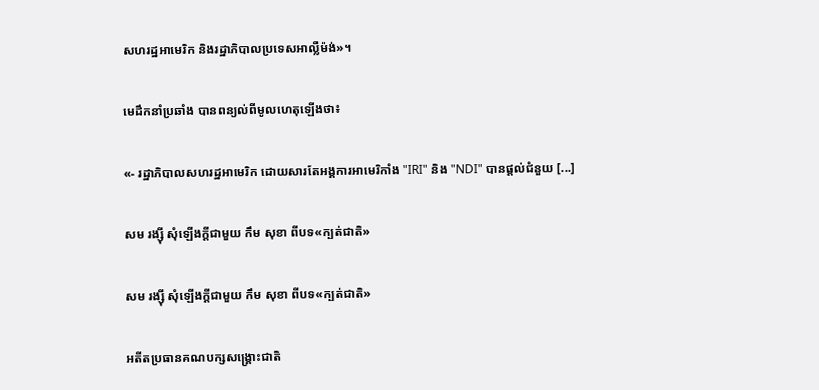សហរដ្ឋអាមេរិក និងរដ្ឋាភិបាលប្រទេសអាល្លឺម៉ង់»។

មេដឹកនាំប្រឆាំង បានពន្យល់ពីមូលហេតុឡើងថា៖

«- រដ្ឋាភិបាលសហរដ្ឋអាមេរិក ដោយសារតែអង្គការអាមេរិកាំង "IRI" និង "NDI" បានផ្តល់ជំនួយ [...]

សម រង្ស៊ី សុំឡើងក្ដីជាមួយ កឹម សុខា ពីបទ«ក្បត់ជាតិ»

សម រង្ស៊ី សុំឡើងក្ដីជាមួយ កឹម សុខា ពីបទ«ក្បត់ជាតិ»

អតីតប្រធានគណបក្សសង្គ្រោះជាតិ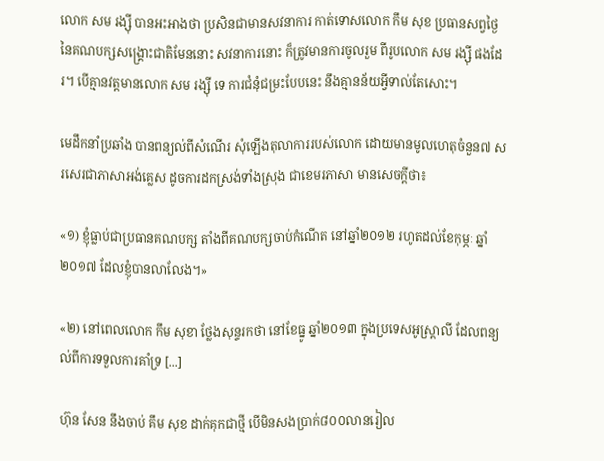លោក សម រង្ស៊ី បានអះអាងថា ប្រសិនជាមានសវនាការ កាត់ទោសលោក កឹម សុខ ប្រធានសព្វថ្ងៃ នៃគណបក្សសង្គ្រោះជាតិមែននោះ សវនាការនោះ ក៏ត្រូវមានការចូលរួម ពីរូបលោក សម រង្ស៊ី ផងដែរ។ បើគ្មានវត្តមានលោក សម រង្ស៊ី ទេ ការជំនុំជម្រះបែបនេះ នឹងគ្មានន័យអ្វីទាល់តែសោះ។

មេដឹកនាំប្រឆាំង បានពន្យល់ពីសំណើរ សុំឡើងតុលាការរបស់លោក ដោយមានមូលហេតុចំនួន៧ សរសេរជាភាសាអង់គ្លេស ដូចការដកស្រង់ទាំងស្រុង ជាខេមរភាសា មានសេចក្ដីថា៖

«១) ខ្ញុំធ្លាប់ជាប្រធានគណបក្ស តាំងពីគណបក្សចាប់កំណើត នៅឆ្នាំ២០១២ រហូតដល់ខែកុម្ភៈ ឆ្នាំ២០១៧ ដែលខ្ញុំបានលាលែង។»

«២) នៅពេលលោក កឹម សុខា ថ្លែងសុន្ទរកថា នៅខែធ្នូ ឆ្នាំ២០១៣ ក្នុងប្រទេសអូស្ត្រាលី ដែលពន្យល់ពីការទទួលការគាំទ្រ [...]

ហ៊ុន សែន នឹងចាប់ គឹម សុខ ដាក់គុកជាថ្មី បើមិនសងប្រាក់៨០០លានរៀល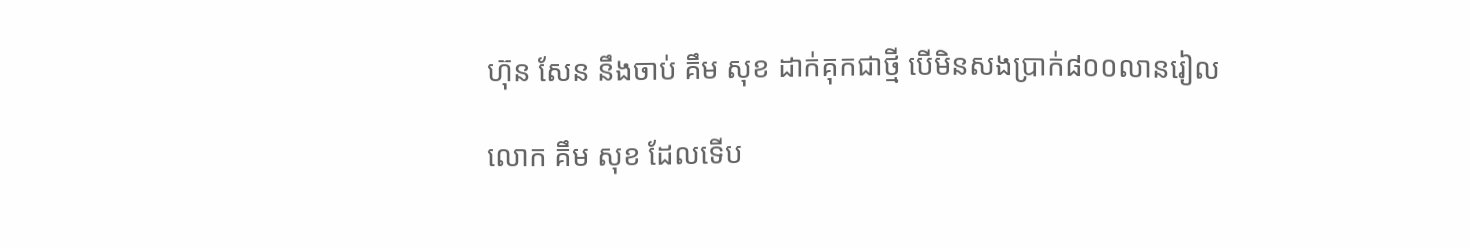ហ៊ុន សែន នឹងចាប់ គឹម សុខ ដាក់គុកជាថ្មី បើមិនសងប្រាក់៨០០លានរៀល

លោក គឹម សុខ ដែលទើប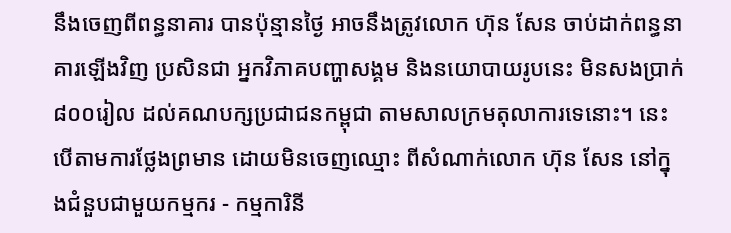នឹងចេញពីពន្ធនាគារ បានប៉ុន្មានថ្ងៃ អាចនឹងត្រូវលោក ហ៊ុន សែន ចាប់ដាក់ពន្ធនាគារឡើងវិញ ប្រសិនជា អ្នកវិភាគបញ្ហាសង្គម និងនយោបាយរូបនេះ មិនសងប្រាក់ ៨០០រៀល ដល់គណបក្សប្រជាជនកម្ពុជា តាមសាលក្រមតុលាការទេនោះ។ នេះ បើតាមការថ្លែងព្រមាន ដោយមិនចេញឈ្មោះ ពីសំណាក់លោក ហ៊ុន សែន នៅក្នុងជំនួបជាមួយកម្មករ - កម្មការិនី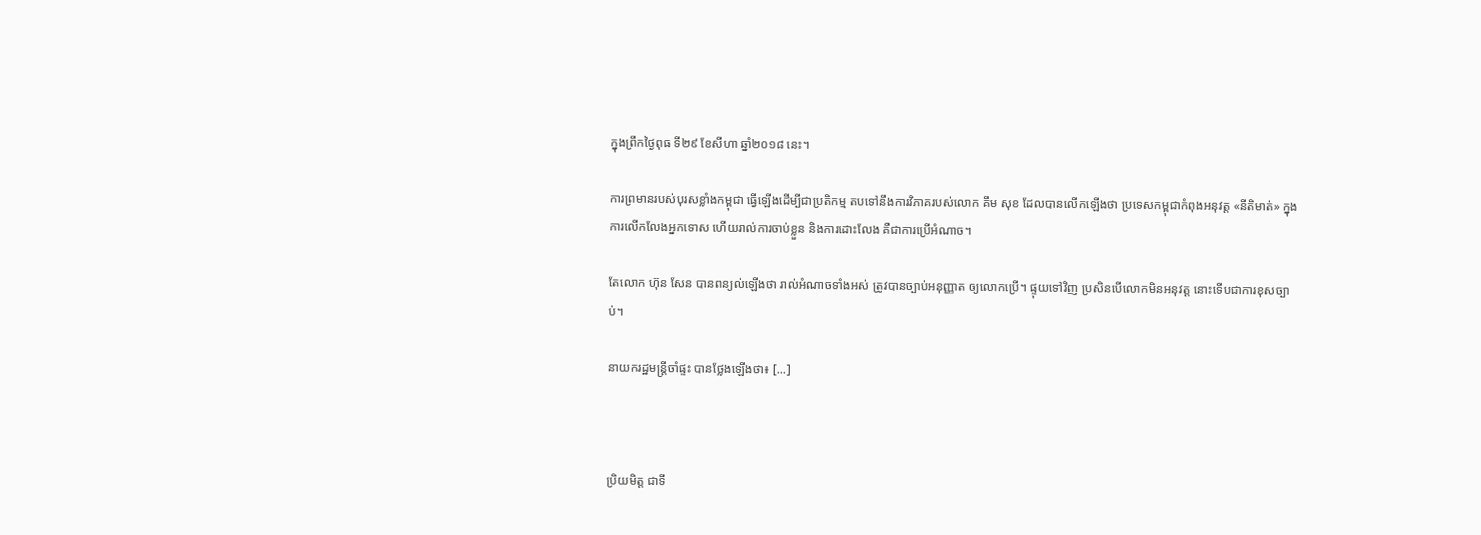ក្នុងព្រឹកថ្ងៃពុធ ទី២៩ ខែសីហា ឆ្នាំ២០១៨ នេះ។

ការព្រមានរបស់បុរសខ្លាំងកម្ពុជា ធ្វើឡើងដើម្បីជាប្រតិកម្ម តបទៅនឹងការវិភាគរបស់លោក គឹម សុខ ដែលបានលើកឡើងថា ប្រទេសកម្ពុជាកំពុងអនុវត្ត «នីតិមាត់» ក្នុងការលើកលែងអ្នកទោស ហើយរាល់ការចាប់ខ្លួន និងការដោះលែង គឺជាការប្រើអំណាច។

តែលោក ហ៊ុន សែន បានពន្យល់ឡើងថា រាល់អំណាចទាំងអស់ ត្រូវបានច្បាប់អនុញ្ញាត ឲ្យលោកប្រើ។ ផ្ទុយទៅវិញ ប្រសិនបើលោកមិនអនុវត្ត នោះទើបជាការខុសច្បាប់។

នាយករដ្ឋមន្ត្រីចាំផ្ទះ បានថ្លែងឡើងថា៖ [...]



ប្រិយមិត្ត ជាទី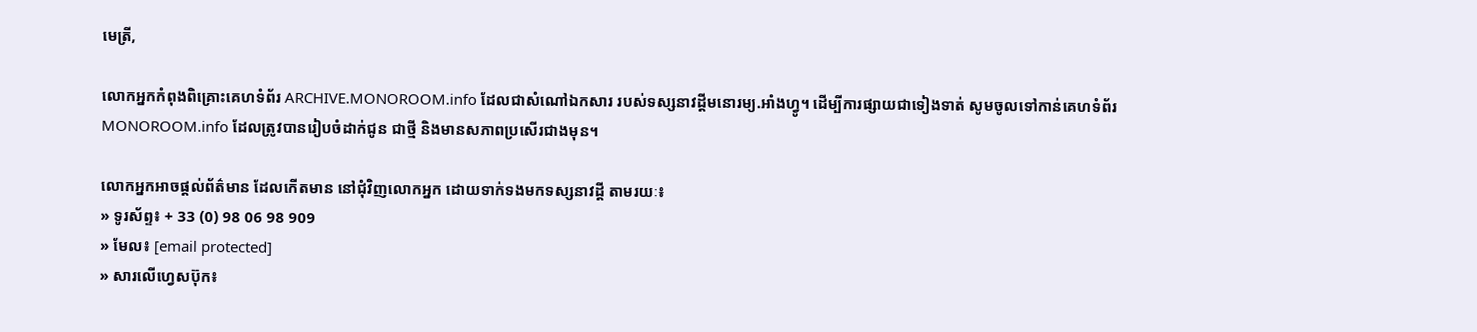មេត្រី,

លោកអ្នកកំពុងពិគ្រោះគេហទំព័រ ARCHIVE.MONOROOM.info ដែលជាសំណៅឯកសារ របស់ទស្សនាវដ្ដីមនោរម្យ.អាំងហ្វូ។ ដើម្បីការផ្សាយជាទៀងទាត់ សូមចូលទៅកាន់គេហទំព័រ MONOROOM.info ដែលត្រូវបានរៀបចំដាក់ជូន ជាថ្មី និងមានសភាពប្រសើរជាងមុន។

លោកអ្នកអាចផ្ដល់ព័ត៌មាន ដែលកើតមាន នៅជុំវិញលោកអ្នក ដោយទាក់ទងមកទស្សនាវដ្ដី តាមរយៈ៖
» ទូរស័ព្ទ៖ + 33 (0) 98 06 98 909
» មែល៖ [email protected]
» សារលើហ្វេសប៊ុក៖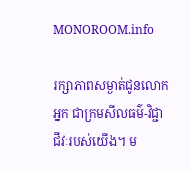MONOROOM.info

រក្សាភាពសម្ងាត់ជូនលោកអ្នក ជាក្រមសីលធម៌-វិជ្ជាជីវៈរបស់យើង។ ម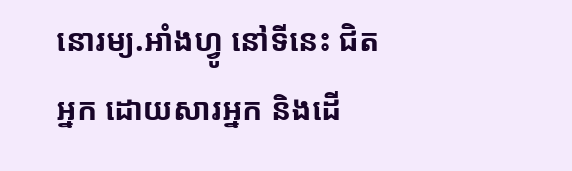នោរម្យ.អាំងហ្វូ នៅទីនេះ ជិតអ្នក ដោយសារអ្នក និងដើ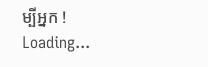ម្បីអ្នក !
Loading...